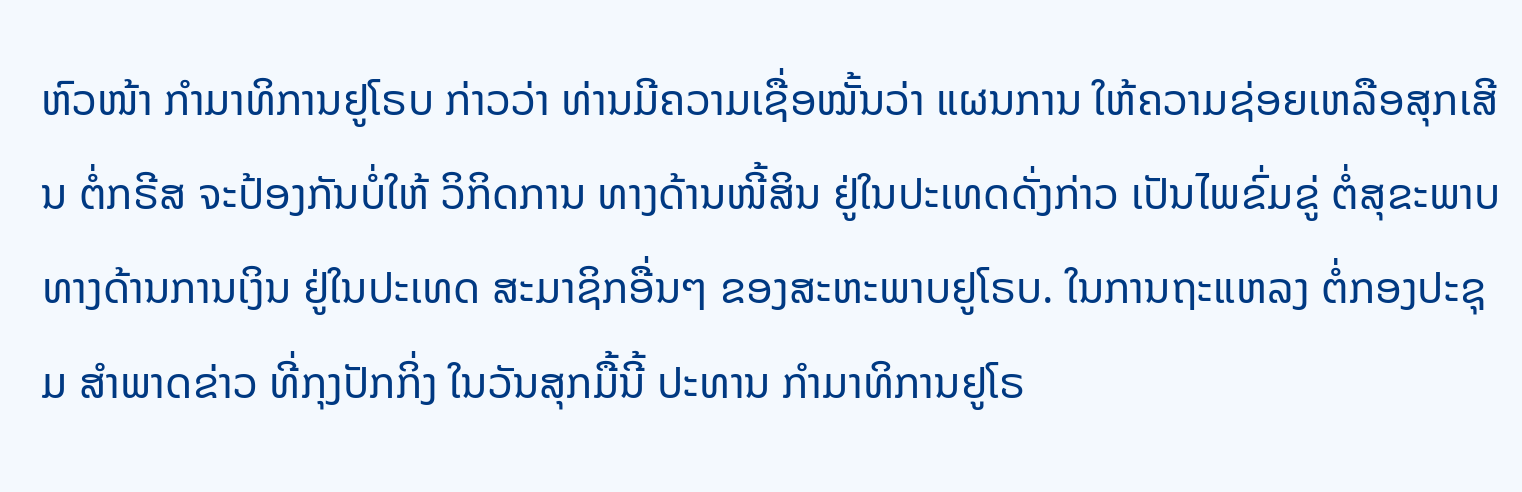ຫົວໜ້າ ກຳມາທິການຢູໂຣບ ກ່າວວ່າ ທ່ານມີຄວາມເຊື່ອໝັ້ນວ່າ ແຜນການ ໃຫ້ຄວາມຊ່ອຍເຫລືອສຸກເສີນ ຕໍ່ກຣີສ ຈະປ້ອງກັນບໍ່ໃຫ້ ວິກິດການ ທາງດ້ານໜີ້ສິນ ຢູ່ໃນປະເທດດັ່ງກ່າວ ເປັນໄພຂົ່ມຂູ່ ຕໍ່ສຸຂະພາບ ທາງດ້ານການເງິນ ຢູ່ໃນປະເທດ ສະມາຊິກອື່ນໆ ຂອງສະຫະພາບຢູໂຣບ. ໃນການຖະແຫລງ ຕໍ່ກອງປະຊຸມ ສຳພາດຂ່າວ ທີ່ກຸງປັກກິ່ງ ໃນວັນສຸກມື້ນີ້ ປະທານ ກຳມາທິການຢູໂຣ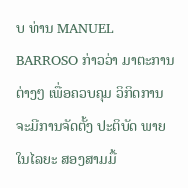ບ ທ່ານ MANUEL BARROSO ກ່າວວ່າ ມາຕະການຕ່າງໆ ເພື່ອຄວບຄຸມ ວິກິດການ ຈະມີການຈັດຕັ້ງ ປະຕິບັດ ພາຍໃນໄລຍະ ສອງສາມມື້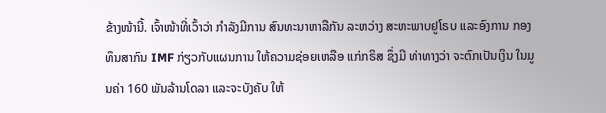ຂ້າງໜ້ານີ້. ເຈົ້າໜ້າທີ່ເວົ້າວ່າ ກຳລັງມີການ ສົນທະນາຫາລືກັນ ລະຫວ່າງ ສະຫະພາບຢູໂຣບ ແລະອົງການ ກອງທຶນສາກົນ IMF ກ່ຽວກັບແຜນການ ໃຫ້ຄວາມຊ່ອຍເຫລືອ ແກ່ກຣິສ ຊຶ່ງມີ ທ່າທາງວ່າ ຈະຕົກເປັນເງິນ ໃນມູນຄ່າ 160 ພັນລ້ານໂດລາ ແລະຈະບັງຄັບ ໃຫ້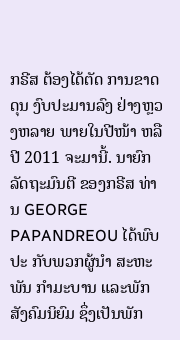ກຣີສ ຕ້ອງໄດ້ຕັດ ການຂາດດຸນ ງົບປະມານລົງ ຢ່າງຫຼວງຫລາຍ ພາຍໃນປີໜ້າ ຫລືປີ 2011 ຈະມານີ້. ນາຍົກລັດຖະມົນຕີ ຂອງກຣີສ ທ່ານ GEORGE PAPANDREOU ໄດ້ພົບປະ ກັບພວກຜູ້ນຳ ສະຫະພັນ ກຳມະບານ ແລະພັກສັງຄົມນິຍົມ ຊຶ່ງເປັນພັກ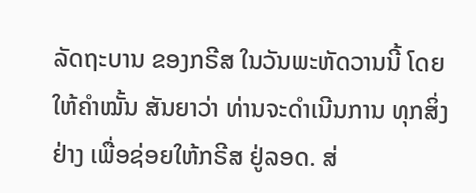ລັດຖະບານ ຂອງກຣີສ ໃນວັນພະຫັດວານນີ້ ໂດຍໃຫ້ຄຳໝັ້ນ ສັນຍາວ່າ ທ່ານຈະດຳເນີນການ ທຸກສິ່ງຢ່າງ ເພື່ອຊ່ອຍໃຫ້ກຣີສ ຢູ່ລອດ. ສ່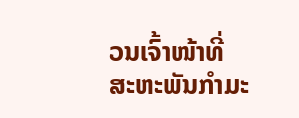ວນເຈົ້າໜ້າທີ່ ສະຫະພັນກຳມະ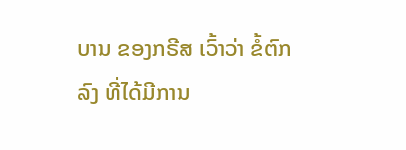ບານ ຂອງກຣີສ ເວົ້າວ່າ ຂໍ້ຕົກລົງ ທີ່ໄດ້ມີການ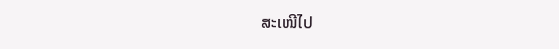ສະເໜີໄປ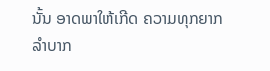ນັ້ນ ອາດພາໃຫ້ເກີດ ຄວາມທຸກຍາກ ລຳບາກ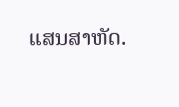ແສນສາຫັດ.